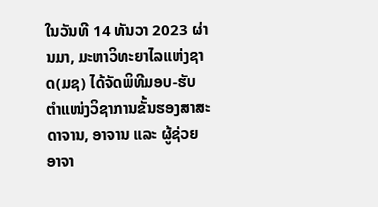ໃນວັນທີ 14 ທັນວາ 2023 ຜ່ານມາ, ມະຫາວິທະຍາໄລແຫ່ງຊາດ(ມຊ) ໄດ້ຈັດພິທີມອບ-ຮັບຕຳແໜ່ງວິຊາການຂັ້ນຮອງສາສະດາຈານ, ອາຈານ ແລະ ຜູ້ຊ່ວຍອາຈາ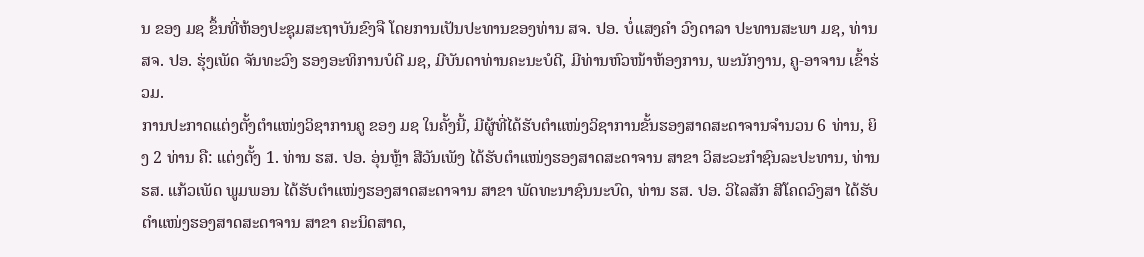ນ ຂອງ ມຊ ຂຶ້ນທີ່ຫ້ອງປະຊຸມສະຖາບັນຂົງຈື ໂດຍການເປັນປະທານຂອງທ່ານ ສຈ. ປອ. ບໍ່ແສງຄຳ ວົງດາລາ ປະທານສະພາ ມຊ, ທ່ານ ສຈ. ປອ. ຮຸ່ງເພັດ ຈັນທະວົງ ຮອງອະທິການບໍດີ ມຊ, ມີບັນດາທ່ານຄະນະບໍດີ, ມີທ່ານຫົວໜ້າຫ້ອງການ, ພະນັກງານ, ຄູ-ອາຈານ ເຂົ້າຮ່ວມ.
ການປະກາດແຕ່ງຕັ້ງຕຳແໜ່ງວິຊາການຄູ ຂອງ ມຊ ໃນຄັ້ງນີ້, ມີຜູ້ທີ່ໄດ້ຮັບຕຳແໜ່ງວິຊາການຂັ້ນຮອງສາດສະດາຈານຈຳນວນ 6 ທ່ານ, ຍິງ 2 ທ່ານ ຄື: ແຕ່ງຕັ້ງ 1. ທ່ານ ຮສ. ປອ. ອຸ່ນຫຼ້າ ສີວັນເພັງ ໄດ້ຮັບຕຳແໜ່ງຮອງສາດສະດາຈານ ສາຂາ ວິສະວະກຳຊົນລະປະທານ, ທ່ານ ຮສ. ແກ້ວເພັດ ພູມພອນ ໄດ້ຮັບຕຳແໜ່ງຮອງສາດສະດາຈານ ສາຂາ ພັດທະນາຊົນນະບົດ, ທ່ານ ຮສ. ປອ. ວິໄລສັກ ສີໂຄດວົງສາ ໄດ້ຮັບຕຳແໜ່ງຮອງສາດສະດາຈານ ສາຂາ ຄະນິດສາດ,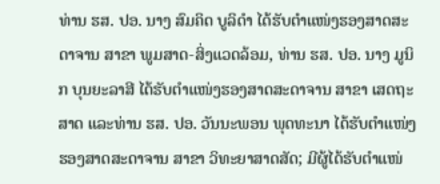ທ່ານ ຮສ. ປອ. ນາງ ສົມຄິດ ບູລິດຳ ໄດ້ຮັບຕຳແໜ່ງຮອງສາດສະດາຈານ ສາຂາ ພູມສາດ-ສິ່ງແວດລ້ອມ, ທ່ານ ຮສ. ປອ. ນາງ ມູນິກ ບຸນຍະລາສີ ໄດ້ຮັບຕຳແໜ່ງຮອງສາດສະດາຈານ ສາຂາ ເສດຖະສາດ ແລະທ່ານ ຮສ. ປອ. ວັນນະພອນ ພຸດທະນາ ໄດ້ຮັບຕຳແໜ່ງຮອງສາດສະດາຈານ ສາຂາ ວິທະຍາສາດສັດ; ມີຜູ້ໄດ້ຮັບຕຳແໜ່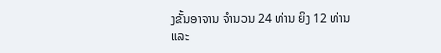ງຂັ້ນອາຈານ ຈຳນວນ 24 ທ່ານ ຍິງ 12 ທ່ານ ແລະ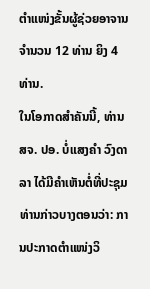ຕຳແໜ່ງຂັ້ນຜູ້ຊ່ວຍອາຈານຈຳນວນ 12 ທ່ານ ຍິງ 4 ທ່ານ.
ໃນໂອກາດສໍາຄັນນີ້, ທ່ານ ສຈ. ປອ. ບໍ່ແສງຄຳ ວົງດາລາ ໄດ້ມີຄຳເຫັນຕໍ່ທີ່ປະຊຸມ ທ່ານກ່າວບາງຕອນວ່າ: ການປະກາດຕຳແໜ່ງວິ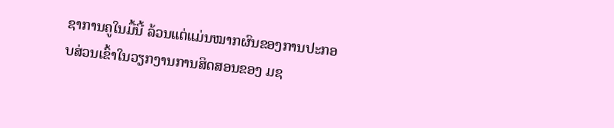ຊາການຄູໃນມື້ນີ້ ລ້ວນແຕ່ແມ່ນໝາກຜົນຂອງການປະກອບສ່ວນເຂົ້າໃນວຽກງານການສິດສອນຂອງ ມຊ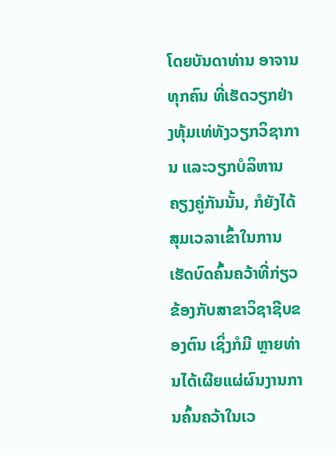ໂດຍບັນດາທ່ານ ອາຈານທຸກຄົນ ທີ່ເຮັດວຽກຢ່າງທຸ້ມເທ່ທັງວຽກວິຊາການ ແລະວຽກບໍລິຫານ ຄຽງຄູ່ກັນນັ້ນ, ກໍຍັງໄດ້ສຸມເວລາເຂົ້າໃນການເຮັດບົດຄົ້ນຄວ້າທີ່ກ່ຽວຂ້ອງກັບສາຂາວິຊາຊີບຂອງຕົນ ເຊິ່ງກໍມີ ຫຼາຍທ່ານໄດ້ເຜີຍແຜ່ຜົນງານການຄົ້ນຄວ້າໃນເວ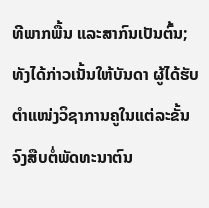ທີພາກພື້ນ ແລະສາກົນເປັນຕົ້ນ; ທັງໄດ້ກ່າວເນັ້ນໃຫ້ບັນດາ ຜູ້ໄດ້ຮັບຕຳແໜ່ງວິຊາການຄູໃນແຕ່ລະຂັ້ນ ຈົງສືບຕໍ່ພັດທະນາຕົນ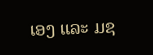ເອງ ແລະ ມຊ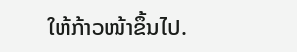ໃຫ້ກ້າວໜ້າຂຶ້ນໄປ.